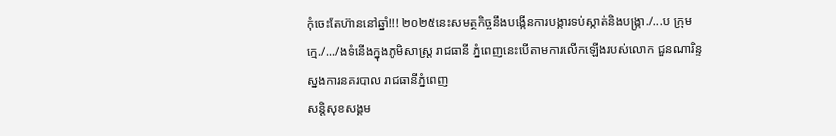កុំចេះតែហ៊ាននៅឆ្នាំ!!! ២០២៥នេះសមត្ថកិច្ចនឹងបង្កើនការបង្ការទប់ស្កាត់និងបង្ក្រា./...ប ក្រុមក្មេ./.../ងទំនើងក្នុងភូមិសាស្ដ្រ រាជធានី ភ្នំពេញនេះបើតាមការលើកឡើងរបស់លោក ជួនណារិន្ទ ស្នងការនគរបាល រាជធានីភ្នំពេញ
សន្តិសុខសង្គម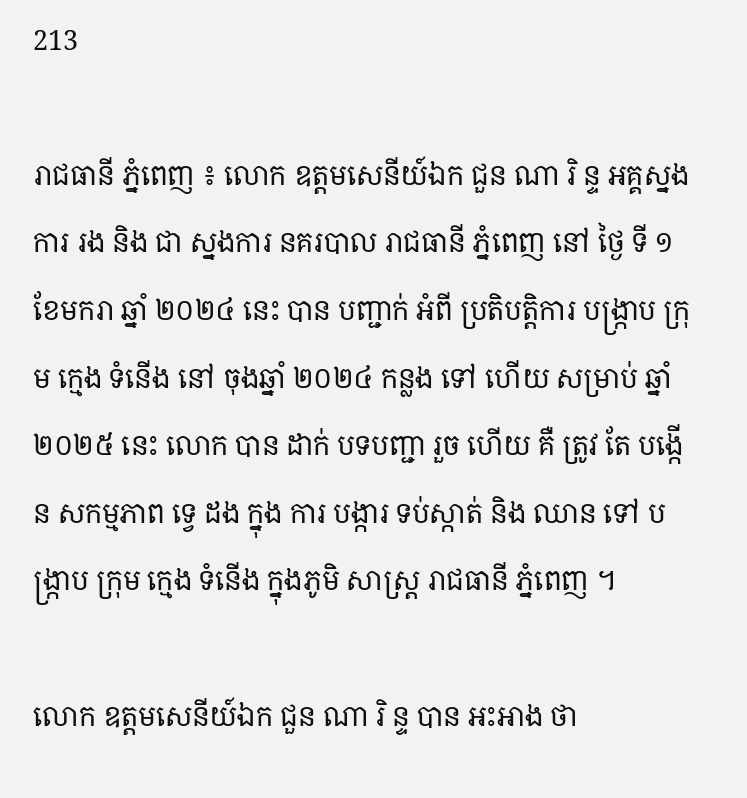213

រាជធានី ភ្នំពេញ ៖ លោក ឧត្តមសេនីយ៍ឯក ជួន ណា រិ ន្ទ អគ្គស្នងការ រង និង ជា ស្នងការ នគរបាល រាជធានី ភ្នំពេញ នៅ ថ្ងៃ ទី ១ ខែមករា ឆ្នាំ ២០២៤ នេះ បាន បញ្ជាក់ អំពី ប្រតិបត្តិការ បង្ក្រាប ក្រុម ក្មេង ទំនើង នៅ ចុងឆ្នាំ ២០២៤ កន្លង ទៅ ហើយ សម្រាប់ ឆ្នាំ ២០២៥ នេះ លោក បាន ដាក់ បទបញ្ជា រួច ហើយ គឺ ត្រូវ តែ បង្កើន សកម្មភាព ទ្វេ ដង ក្នុង ការ បង្ការ ទប់ស្កាត់ និង ឈាន ទៅ បង្ក្រាប ក្រុម ក្មេង ទំនើង ក្នុងភូមិ សាស្ដ្រ រាជធានី ភ្នំពេញ ។

លោក ឧត្តមសេនីយ៍ឯក ជួន ណា រិ ន្ទ បាន អះអាង ថា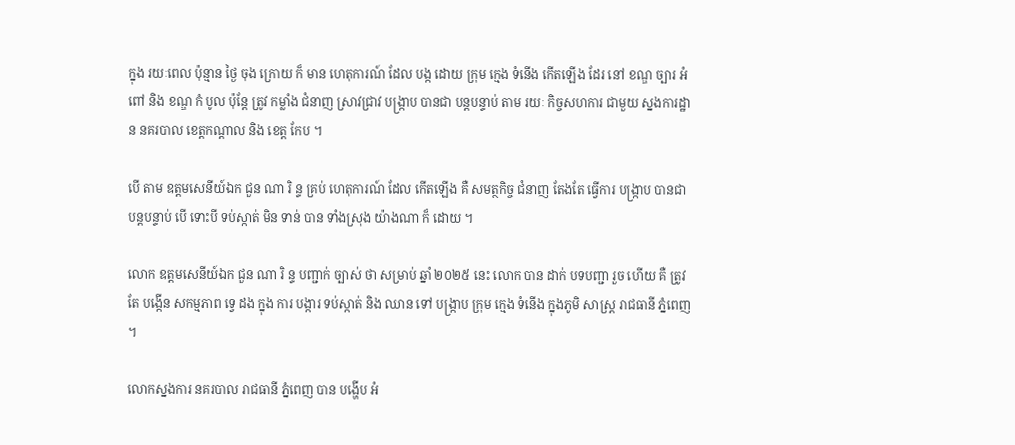ក្នុង រយៈពេល ប៉ុន្មាន ថ្ងៃ ចុង ក្រោយ ក៏ មាន ហេតុការណ៍ ដែល បង្ក ដោយ ក្រុម ក្មេង ទំនើង កើតឡើង ដែរ នៅ ខណ្ឌ ច្បារ អំពៅ និង ខណ្ឌ កំ បូល ប៉ុន្ដែ ត្រូវ កម្លាំង ជំនាញ ស្រាវជ្រាវ បង្ក្រាប បានជា បន្ដបន្ទាប់ តាម រយៈ កិច្ចសហការ ជាមួយ ស្នងការដ្ឋាន នគរបាល ខេត្តកណ្ដាល និង ខេត្ត កែប ។

បើ តាម ឧត្តមសេនីយ៍ឯក ជួន ណា រិ ន្ទ គ្រប់ ហេតុការណ៍ ដែល កើតឡើង គឺ សមត្ថកិច្ច ជំនាញ តែងតែ ធ្វើការ បង្ក្រាប បានជា បន្ដបន្ទាប់ បើ ទោះបី ទប់ស្កាត់ មិន ទាន់ បាន ទាំងស្រុង យ៉ាងណា ក៏ ដោយ ។

លោក ឧត្តមសេនីយ៍ឯក ជួន ណា រិ ន្ទ បញ្ជាក់ ច្បាស់ ថា សម្រាប់ ឆ្នាំ ២០២៥ នេះ លោក បាន ដាក់ បទបញ្ជា រួច ហើយ គឺ ត្រូវ តែ បង្កើន សកម្មភាព ទ្វេ ដង ក្នុង ការ បង្ការ ទប់ស្កាត់ និង ឈាន ទៅ បង្ក្រាប ក្រុម ក្មេង ទំនើង ក្នុងភូមិ សាស្ដ្រ រាជធានី ភ្នំពេញ ។

លោកស្នងការ នគរបាល រាជធានី ភ្នំពេញ បាន បង្ហើប អំ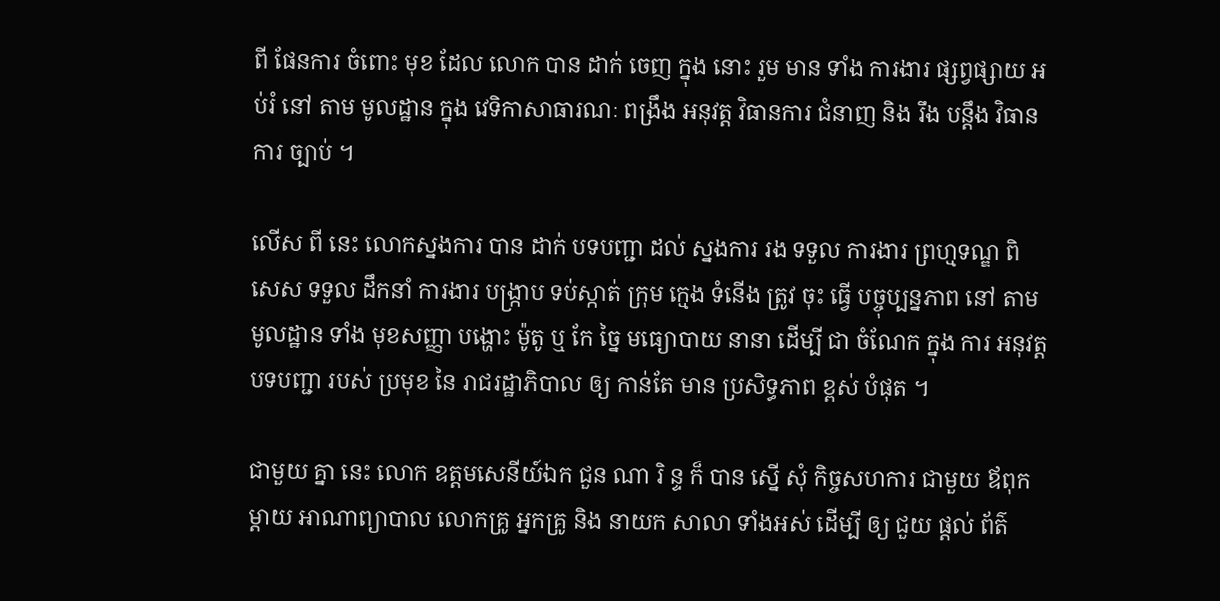ពី ផែនការ ចំពោះ មុខ ដែល លោក បាន ដាក់ ចេញ ក្នុង នោះ រួម មាន ទាំង ការងារ ផ្សព្វផ្សាយ អប់រំ នៅ តាម មូលដ្ឋាន ក្នុង វេទិកាសាធារណៈ ពង្រឹង អនុវត្ត វិធានការ ជំនាញ និង រឹង បន្ដឹង វិធានការ ច្បាប់ ។

លើស ពី នេះ លោកស្នងការ បាន ដាក់ បទបញ្ជា ដល់ ស្នងការ រង ទទួល ការងារ ព្រហ្មទណ្ឌ ពិសេស ទទួល ដឹកនាំ ការងារ បង្ក្រាប ទប់ស្កាត់ ក្រុម ក្មេង ទំនើង ត្រូវ ចុះ ធ្វើ បច្ចុប្បន្នភាព នៅ តាម មូលដ្ឋាន ទាំង មុខសញ្ញា បង្ហោះ ម៉ូតូ ឬ កែ ច្នៃ មធ្យោបាយ នានា ដើម្បី ជា ចំណែក ក្នុង ការ អនុវត្ត បទបញ្ជា របស់ ប្រមុខ នៃ រាជរដ្ឋាភិបាល ឲ្យ កាន់តែ មាន ប្រសិទ្ធភាព ខ្ពស់ បំផុត ។

ជាមួយ គ្នា នេះ លោក ឧត្តមសេនីយ៍ឯក ជួន ណា រិ ន្ទ ក៏ បាន ស្នើ សុំ កិច្ចសហការ ជាមួយ ឪពុក ម្ដាយ អាណាព្យាបាល លោកគ្រូ អ្នកគ្រូ និង នាយក សាលា ទាំងអស់ ដើម្បី ឲ្យ ជួយ ផ្ដល់ ព័ត៌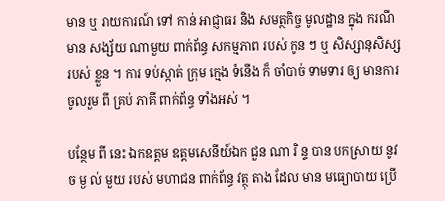មាន ឬ រាយការណ៍ ទៅ កាន់ អាជ្ញាធរ និង សមត្ថកិច្ច មូលដ្ឋាន ក្នុង ករណី មាន សង្ស័យ ណាមួយ ពាក់ព័ន្ធ សកម្មភាព របស់ កូន ៗ ឬ សិស្សានុសិស្ស របស់ ខ្លួន ។ ការ ទប់ស្កាត់ ក្រុម ក្មេង ទំនើង ក៏ ចាំបាច់ ទាមទារ ឲ្យ មានការ ចូលរួម ពី គ្រប់ ភាគី ពាក់ព័ន្ធ ទាំងអស់ ។

បន្ថែម ពី នេះ ឯកឧត្តម ឧត្តមសេនីយ៍ឯក ជួន ណា រិ ន្ទ បាន បកស្រាយ នូវ ច ម្ង ល់ មួយ របស់ មហាជន ពាក់ព័ន្ធ វត្ថុ តាង ដែល មាន មធ្យោបាយ ប្រើ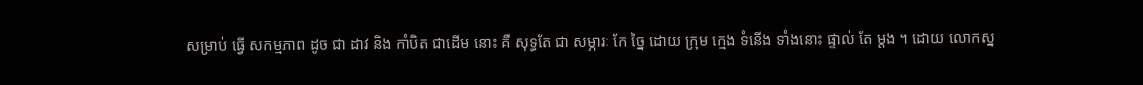សម្រាប់ ធ្វើ សកម្មភាព ដូច ជា ដាវ និង កាំបិត ជាដើម នោះ គឺ សុទ្ធតែ ជា សម្ភារៈ កែ ច្នៃ ដោយ ក្រុម ក្មេង ទំនើង ទាំងនោះ ផ្ទាល់ តែ ម្ដង ។ ដោយ លោកស្ន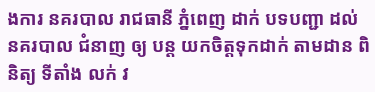ងការ នគរបាល រាជធានី ភ្នំពេញ ដាក់ បទបញ្ជា ដល់ នគរបាល ជំនាញ ឲ្យ បន្ដ យកចិត្តទុកដាក់ តាមដាន ពិនិត្យ ទីតាំង លក់ វ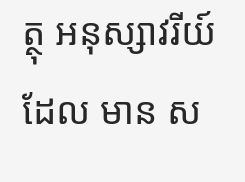ត្ថុ អនុស្សាវរីយ៍ ដែល មាន ស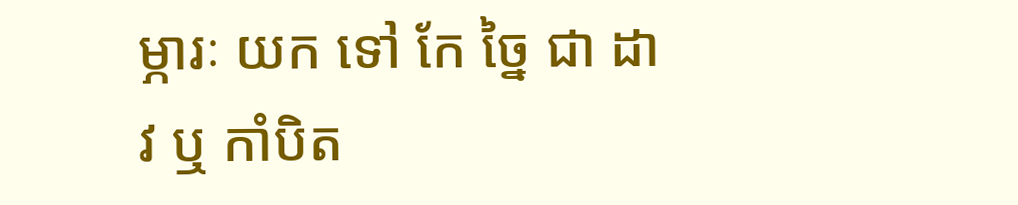ម្ភារៈ យក ទៅ កែ ច្នៃ ជា ដាវ ឬ កាំបិត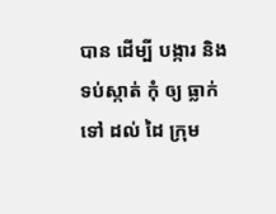បាន ដើម្បី បង្ការ និង ទប់ស្កាត់ កុំ ឲ្យ ធ្លាក់ ទៅ ដល់ ដៃ ក្រុម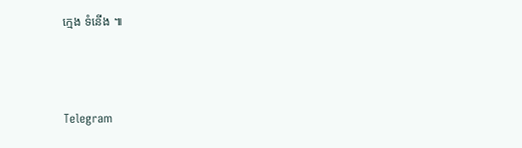ក្មេង ទំនើង ៕



Telegram